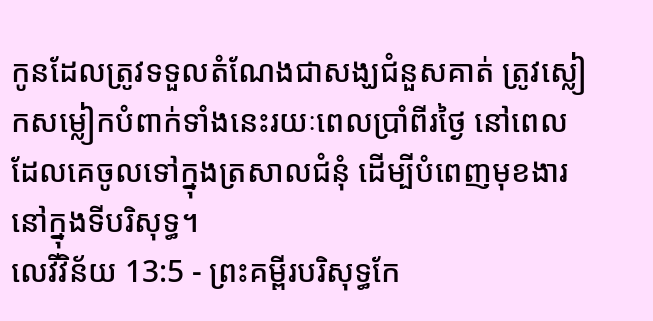កូនដែលត្រូវទទួលតំណែងជាសង្ឃជំនួសគាត់ ត្រូវស្លៀកសម្លៀកបំពាក់ទាំងនេះរយៈពេលប្រាំពីរថ្ងៃ នៅពេលដែលគេចូលទៅក្នុងត្រសាលជំនុំ ដើម្បីបំពេញមុខងារនៅក្នុងទីបរិសុទ្ធ។
លេវីវិន័យ 13:5 - ព្រះគម្ពីរបរិសុទ្ធកែ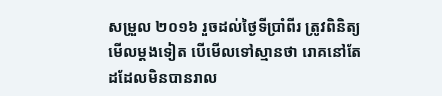សម្រួល ២០១៦ រួចដល់ថ្ងៃទីប្រាំពីរ ត្រូវពិនិត្យមើលម្តងទៀត បើមើលទៅស្មានថា រោគនៅតែដដែលមិនបានរាល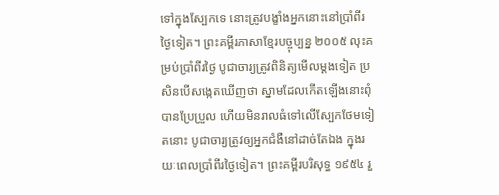ទៅក្នុងស្បែកទេ នោះត្រូវបង្ខាំងអ្នកនោះនៅប្រាំពីរថ្ងៃទៀត។ ព្រះគម្ពីរភាសាខ្មែរបច្ចុប្បន្ន ២០០៥ លុះគម្រប់ប្រាំពីរថ្ងៃ បូជាចារ្យត្រូវពិនិត្យមើលម្ដងទៀត ប្រសិនបើសង្កេតឃើញថា ស្នាមដែលកើតឡើងនោះពុំបានប្រែប្រួល ហើយមិនរាលធំទៅលើស្បែកថែមទៀតនោះ បូជាចារ្យត្រូវឲ្យអ្នកជំងឺនៅដាច់តែឯង ក្នុងរយៈពេលប្រាំពីរថ្ងៃទៀត។ ព្រះគម្ពីរបរិសុទ្ធ ១៩៥៤ រួ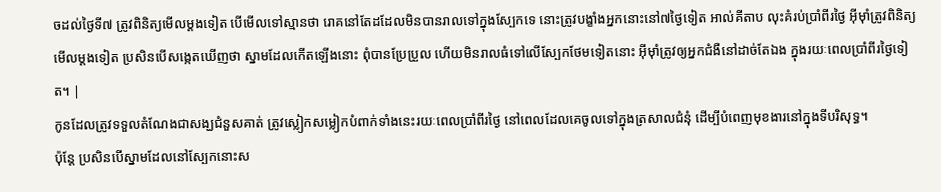ចដល់ថ្ងៃទី៧ ត្រូវពិនិត្យមើលម្តងទៀត បើមើលទៅស្មានថា រោគនៅតែដដែលមិនបានរាលទៅក្នុងស្បែកទេ នោះត្រូវបង្ខាំងអ្នកនោះនៅ៧ថ្ងៃទៀត អាល់គីតាប លុះគំរប់ប្រាំពីរថ្ងៃ អ៊ីមុាំត្រូវពិនិត្យមើលម្តងទៀត ប្រសិនបើសង្កេតឃើញថា ស្នាមដែលកើតឡើងនោះ ពុំបានប្រែប្រួល ហើយមិនរាលធំទៅលើស្បែកថែមទៀតនោះ អ៊ីមុាំត្រូវឲ្យអ្នកជំងឺនៅដាច់តែឯង ក្នុងរយៈពេលប្រាំពីរថ្ងៃទៀត។ |
កូនដែលត្រូវទទួលតំណែងជាសង្ឃជំនួសគាត់ ត្រូវស្លៀកសម្លៀកបំពាក់ទាំងនេះរយៈពេលប្រាំពីរថ្ងៃ នៅពេលដែលគេចូលទៅក្នុងត្រសាលជំនុំ ដើម្បីបំពេញមុខងារនៅក្នុងទីបរិសុទ្ធ។
ប៉ុន្តែ ប្រសិនបើស្នាមដែលនៅស្បែកនោះស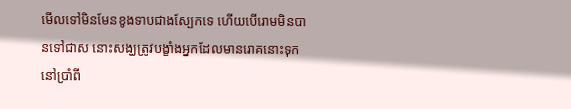មើលទៅមិនមែនខូងទាបជាងស្បែកទេ ហើយបើរោមមិនបានទៅជាស នោះសង្ឃត្រូវបង្ខាំងអ្នកដែលមានរោគនោះទុកនៅប្រាំពី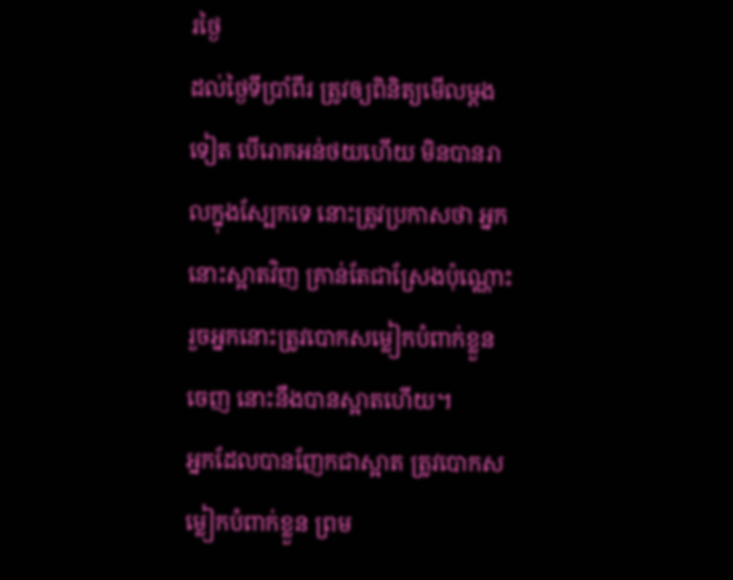រថ្ងៃ
ដល់ថ្ងៃទីប្រាំពីរ ត្រូវឲ្យពិនិត្យមើលម្តងទៀត បើរោគអន់ថយហើយ មិនបានរាលក្នុងស្បែកទេ នោះត្រូវប្រកាសថា អ្នកនោះស្អាតវិញ គ្រាន់តែជាស្រែងប៉ុណ្ណោះ រួចអ្នកនោះត្រូវបោកសម្លៀកបំពាក់ខ្លួនចេញ នោះនឹងបានស្អាតហើយ។
អ្នកដែលបានញែកជាស្អាត ត្រូវបោកសម្លៀកបំពាក់ខ្លួន ព្រម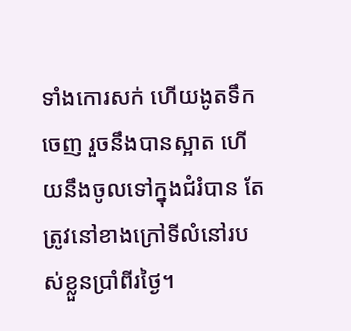ទាំងកោរសក់ ហើយងូតទឹកចេញ រួចនឹងបានស្អាត ហើយនឹងចូលទៅក្នុងជំរំបាន តែត្រូវនៅខាងក្រៅទីលំនៅរបស់ខ្លួនប្រាំពីរថ្ងៃ។